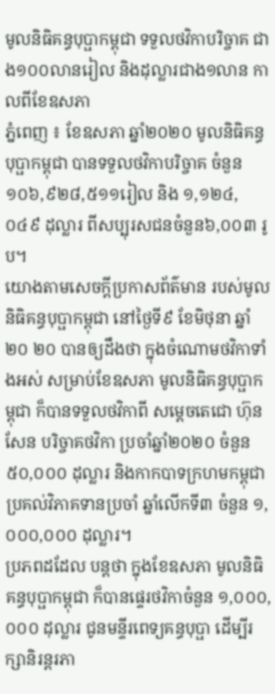មូលនិធិគន្ធបុប្ផាកម្ពុជា ទទួលថវិកាបរិច្ចាគ ជាង១០០លានរៀល និងដុល្លារជាង១លាន កាលពីខែឧសភា
ភ្នំពេញ ៖ ខែឧសភា ឆ្នាំ២០២០ មូលនិធិគន្ធបុប្ផាកម្ពុជា បានទទួលថវិកាបរិច្ចាគ ចំនួន១០៦,៩២៨,៥១១រៀល និង ១,១២៤,០៤៩ ដុល្លារ ពីសប្បុរសជនចំនួន៦,០០៣ រូប។
យោងតាមសេចក្ដីប្រកាសព័ត៌មាន របស់មូលនិធិគន្ធបុប្ផាកម្ពុជា នៅថ្ងៃទី៩ ខែមិថុនា ឆ្នាំ២០ ២០ បានឲ្យដឹងថា ក្នុងចំណោមថវិកាទាំងអស់ សម្រាប់ខែឧសភា មូលនិធិគន្ធបុប្ផាកម្ពុជា ក៏បានទទួលថវិកាពី សម្តេចតេជោ ហ៊ុន សែន បរិច្ចាគថវិកា ប្រចាំឆ្នាំ២០២០ ចំនួន ៥០,០០០ ដុល្លារ និងកាកបាទក្រហមកម្ពុជា ប្រគល់វិភាគទានប្រចាំ ឆ្នាំលើកទី៣ ចំនួន ១,០០០,០០០ ដុល្លារ។
ប្រភពដដែល បន្ដថា ក្នុងខែឧសភា មូលនិធិគន្ធបុប្ផាកម្ពុជា ក៏បានផ្ទេរថវិកាចំនួន ១,០០០,០០០ ដុល្លារ ជូនមន្ទីរពេទ្យគន្ធបុប្ផា ដើម្បីរក្សានិរន្តរភា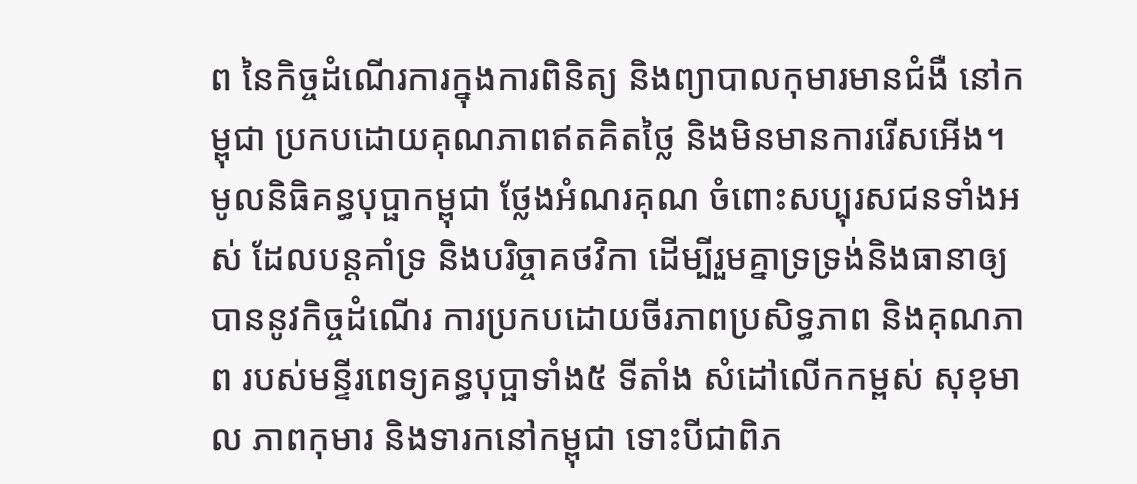ព នៃកិច្ចដំណើរការក្នុងការពិនិត្យ និងព្យាបាលកុមារមានជំងឺ នៅកម្ពុជា ប្រកបដោយគុណភាពឥតគិតថ្លៃ និងមិនមានការរើសអើង។
មូលនិធិគន្ធបុប្ផាកម្ពុជា ថ្លែងអំណរគុណ ចំពោះសប្បុរសជនទាំងអស់ ដែលបន្តគាំទ្រ និងបរិច្ចាគថវិកា ដើម្បីរួមគ្នាទ្រទ្រង់និងធានាឲ្យបាននូវកិច្ចដំណើរ ការប្រកបដោយចីរភាពប្រសិទ្ធភាព និងគុណភាព របស់មន្ទីរពេទ្យគន្ធបុប្ផាទាំង៥ ទីតាំង សំដៅលើកកម្ពស់ សុខុមាល ភាពកុមារ និងទារកនៅកម្ពុជា ទោះបីជាពិភ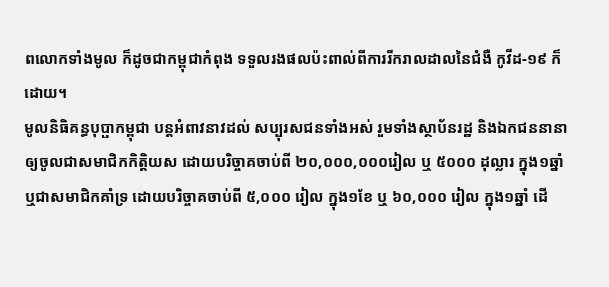ពលោកទាំងមូល ក៏ដូចជាកម្ពុជាកំពុង ទទួលរងផលប៉ះពាល់ពីការរីករាលដាលនៃជំងឺ កូវីដ-១៩ ក៏ដោយ។
មូលនិធិគន្ធបុប្ផាកម្ពុជា បន្តអំពាវនាវដល់ សប្បុរសជនទាំងអស់ រួមទាំងស្ថាប័នរដ្ឋ និងឯកជននានា ឲ្យចូលជាសមាជិកកិត្តិយស ដោយបរិច្ចាគចាប់ពី ២០,០០០,០០០រៀល ឬ ៥០០០ ដុល្លារ ក្នុង១ឆ្នាំ ឬជាសមាជិកគាំទ្រ ដោយបរិច្ចាគចាប់ពី ៥,០០០ រៀល ក្នុង១ខែ ឬ ៦០,០០០ រៀល ក្នុង១ឆ្នាំ ដើ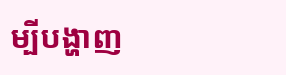ម្បីបង្ហាញ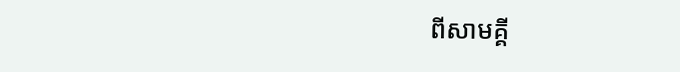ពីសាមគ្គី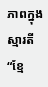ភាពក្នុងស្មារតី “ខ្មែ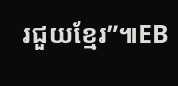រជួយខ្មែរ”៕EB